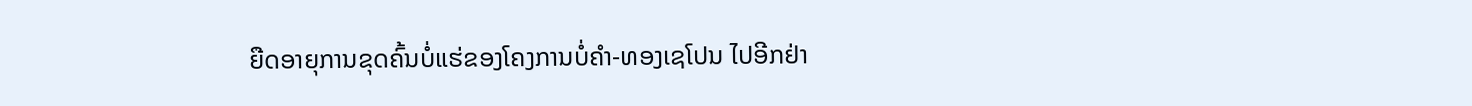ຍືດອາຍຸການຂຸດຄົ້ນບໍ່ແຮ່ຂອງໂຄງການບໍ່ຄຳ-ທອງເຊໂປນ ໄປອີກຢ່າ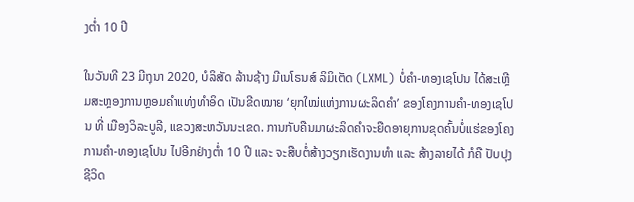ງຕ່ຳ 10 ປີ

ໃນວັນທີ 23 ມີຖຸນາ 2020, ບໍລິສັດ ລ້ານຊ້າງ ມີເນໂຣນສ໌ ລິມິເຕັດ (LXML) ບໍ່ຄຳ-ທອງເຊໂປນ ໄດ້ສະເຫຼີມສະຫຼອງການຫຼອມຄຳແທ່ງທຳອິດ ເປັນຂີດໝາຍ ‘ຍຸກໃໝ່ແຫ່ງການຜະລິດຄຳ’ ຂອງໂຄງການຄຳ-ທອງເຊໂປນ ທີ່ ເມືອງວິລະບູລີ, ແຂວງສະຫວັນນະເຂດ. ການກັບຄືນມາຜະລິດຄຳຈະຍືດອາຍຸການຂຸດຄົ້ນບໍ່ແຮ່ຂອງໂຄງການຄຳ-ທອງເຊໂປນ ໄປອີກຢ່າງຕ່ຳ 10 ປີ ແລະ ຈະສືບຕໍ່ສ້າງວຽກເຮັດງານທຳ ແລະ ສ້າງລາຍໄດ້ ກໍຄື ປັບປຸງຊີວິດ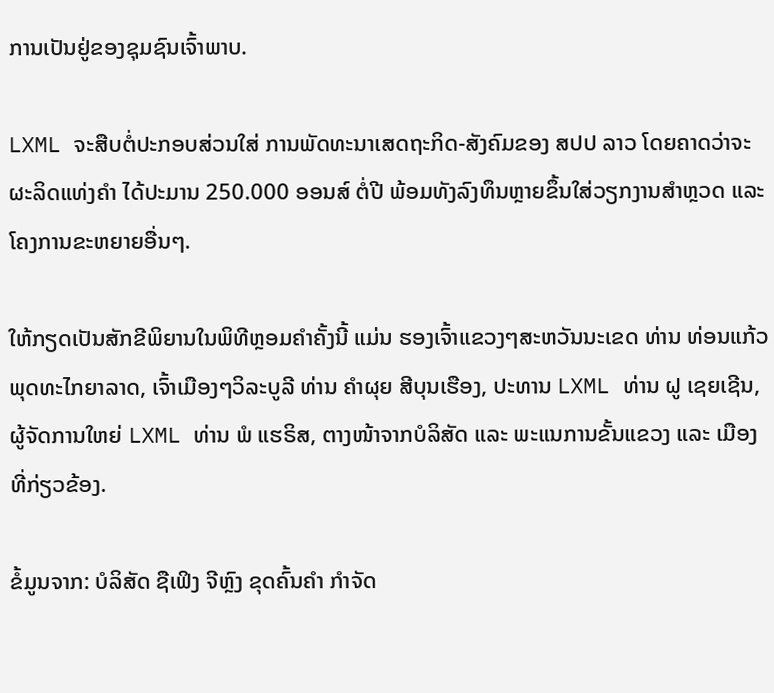ການເປັນຢູ່ຂອງຊຸມຊົນເຈົ້າພາບ.

LXML ຈະສືບຕໍ່ປະກອບສ່ວນໃສ່ ການພັດທະນາເສດຖະກິດ-ສັງຄົມຂອງ ສປປ ລາວ ໂດຍຄາດວ່າຈະຜະລິດແທ່ງຄຳ ໄດ້ປະມານ 250.000 ອອນສ໌ ຕໍ່ປີ ພ້ອມທັງລົງທຶນຫຼາຍຂຶ້ນໃສ່ວຽກງານສຳຫຼວດ ແລະ ໂຄງການຂະຫຍາຍອື່ນໆ.

ໃຫ້ກຽດເປັນສັກຂີພິຍານໃນພິທີຫຼອມຄຳຄັ້ງນີ້ ແມ່ນ ຮອງເຈົ້າແຂວງໆສະຫວັນນະເຂດ ທ່ານ ທ່ອນແກ້ວ ພຸດທະໄກຍາລາດ, ເຈົ້າເມືອງໆວິລະບູລີ ທ່ານ ຄຳຜຸຍ ສີບຸນເຮືອງ, ປະທານ LXML ທ່ານ ຝູ ເຊຍເຊີນ, ຜູ້ຈັດການໃຫຍ່ LXML ທ່ານ ພໍ ແຮຣິສ, ຕາງໜ້າຈາກບໍລິສັດ ແລະ ພະແນການຂັ້ນແຂວງ ແລະ ເມືອງ ທີ່ກ່ຽວຂ້ອງ.

ຂໍ້ມູນຈາກ: ບໍລິສັດ ຊືເຟິງ ຈີຫຼົງ ຂຸດຄົ້ນຄຳ ກຳຈັດ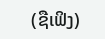(ຊືເຟິງ)